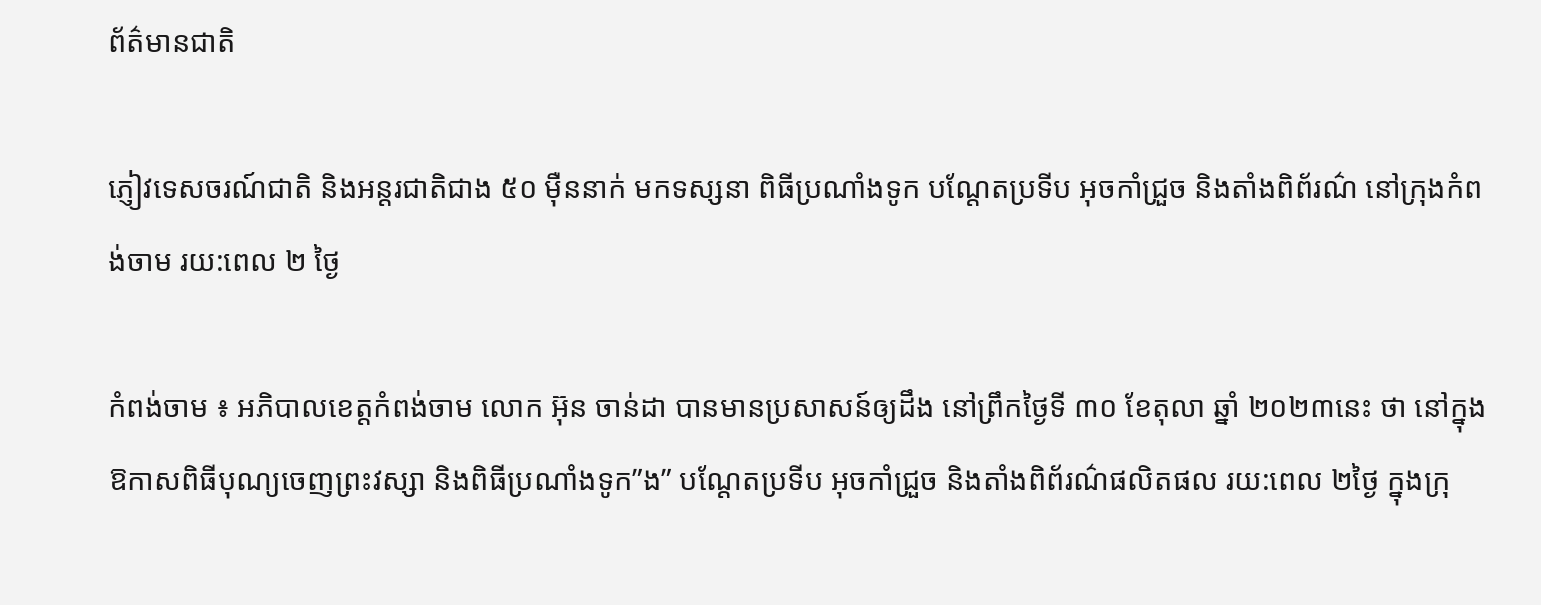ព័ត៌មានជាតិ

ភ្ញៀវទេសចរណ៍ជាតិ និងអន្តរជាតិជាង ៥០ ម៉ឺននាក់ មកទស្សនា ពិធីប្រណាំងទូក បណ្តែតប្រទីប អុចកាំជ្រួច និងតាំងពិព័រណ៌ នៅក្រុងកំពង់ចាម រយ:ពេល ២ ថ្ងៃ

កំពង់ចាម ៖ អភិបាលខេត្តកំពង់ចាម លោក អ៊ុន ចាន់ដា បានមានប្រសាសន៍ឲ្យដឹង នៅព្រឹកថ្ងៃទី ៣០ ខែតុលា ឆ្នាំ ២០២៣នេះ ថា នៅក្នុងឱកាសពិធីបុណ្យចេញព្រះវស្សា និងពិធីប្រណាំងទូក”ង” បណ្តែតប្រទីប អុចកាំជ្រួច និងតាំងពិព័រណ៌ផលិតផល រយ:ពេល ២ថ្ងៃ ក្នុងក្រុ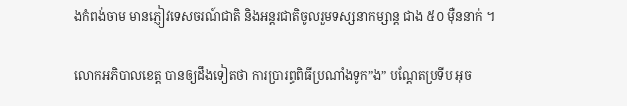ងកំពង់ចាម មានភ្ញៀវទេសចរណ៍ជាតិ និងអន្តរជាតិចូលរួមទស្សនាកម្សាន្ត ជាង ៥០ ម៉ឺននាក់ ។

លោកអភិបាលខេត្ត បានឲ្យដឹងទៀតថា ការប្រារព្ធពិធីប្រណាំងទូក”ង” បណ្តែតប្រទីប អុច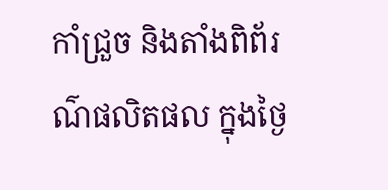កាំជ្រួច និងតាំងពិព័រណ៌ផលិតផល ក្នុងថ្ងៃ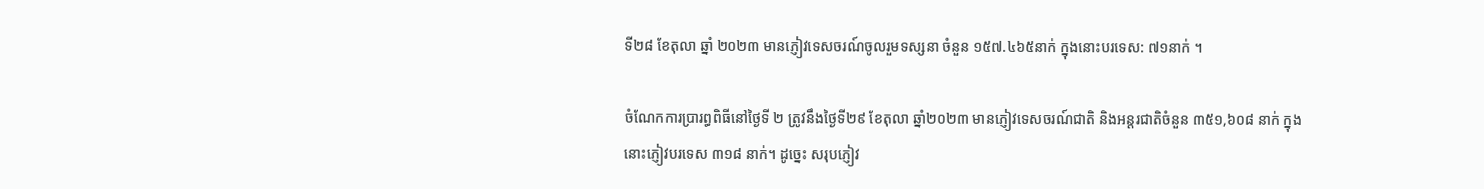ទី២៨ ខែតុលា ឆ្នាំ ២០២៣ មានភ្ញៀវទេសចរណ៍ចូលរួមទស្សនា ចំនួន ១៥៧.៤៦៥នាក់ ក្នុងនោះបរទេស: ៧១នាក់ ។

ចំណែកការប្រារព្ធពិធីនៅថ្ងៃទី ២ ត្រូវនឹងថ្ងៃទី២៩ ខែតុលា ឆ្នាំ២០២៣ មានភ្ញៀវទេសចរណ៍ជាតិ និងអន្តរជាតិចំនួន ៣៥១,៦០៨ នាក់ ក្នុងនោះភ្ញៀវបរទេស ៣១៨ នាក់។ ដូច្នេះ សរុបភ្ញៀវ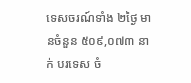ទេសចរណ៍ទាំង ២ថ្ងៃ មានចំនួន ៥០៩,០៧៣ នាក់ បរទេស ចំ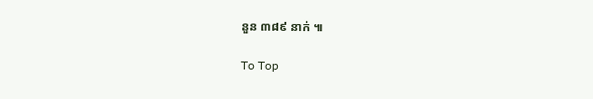នួន ៣៨៩ នាក់ ៕

To Top